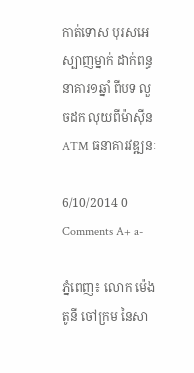កាត់ទោស បុរសអេស្បាញម្នាក់ ដាក់ពន្ធនាគារ១ឆ្នាំ ពីបទ លួចដក លុយពីម៉ាស៊ីន ATM ធនាគារវឌ្ឍនៈ

6/10/2014 0 Comments A+ a-

ភ្នំពេញ៖ លោក ម៉េង តូនី ចៅក្រម នៃសា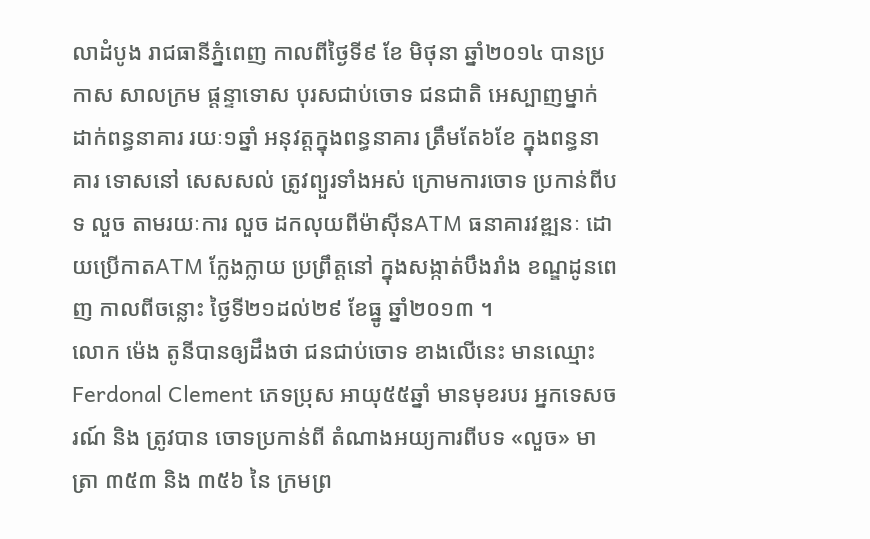លាដំបូង រាជធានីភ្នំពេញ កាលពីថ្ងៃទី៩ ខែ មិថុនា ឆ្នាំ២០១៤ បានប្រកាស សាលក្រម ផ្តន្ទាទោស បុរសជាប់ចោទ ជនជាតិ អេស្បាញម្នាក់ ដាក់ពន្ធនាគារ រយៈ១ឆ្នាំ អនុវត្តក្នុងពន្ធនាគារ ត្រឹមតែ៦ខែ ក្នុងពន្ធនាគារ ទោសនៅ សេសសល់ ត្រូវព្យួរទាំងអស់ ក្រោមការចោទ ប្រកាន់ពីបទ លួច តាមរយៈការ លួច ដកលុយពីម៉ាស៊ីនATM ធនាគារវឌ្ឍនៈ ដោយប្រើកាតATM ក្លែងក្លាយ ប្រព្រឹត្តនៅ ក្នុងសង្កាត់បឹងរាំង ខណ្ឌដូនពេញ កាលពីចន្លោះ ថ្ងៃទី២១ដល់២៩ ខែធ្នូ ឆ្នាំ២០១៣ ។
លោក ម៉េង តូនីបានឲ្យដឹងថា ជនជាប់ចោទ ខាងលើនេះ មានឈ្មោះ Ferdonal Clement ភេទប្រុស អាយុ៥៥ឆ្នាំ មានមុខរបរ អ្នកទេសចរណ៍ និង ត្រូវបាន ចោទប្រកាន់ពី តំណាងអយ្យការពីបទ «លួច» មាត្រា ៣៥៣ និង ៣៥៦ នៃ ក្រមព្រ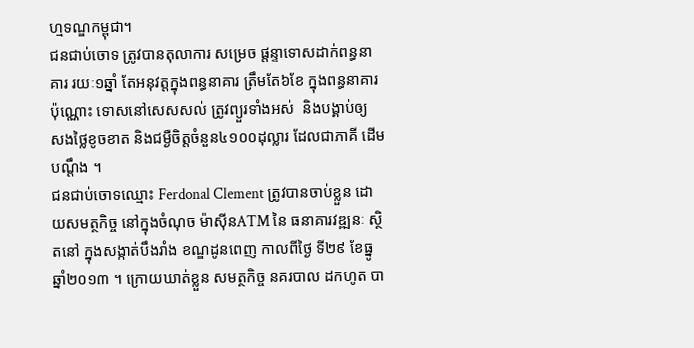ហ្មទណ្ឌកម្ពុជា។
ជនជាប់ចោទ ត្រូវបានតុលាការ សម្រេច ផ្តន្ទាទោសដាក់ពន្ធនាគារ រយៈ១ឆ្នាំ តែអនុវត្តក្នុងពន្ធនាគារ ត្រឹមតែ៦ខែ ក្នុងពន្ធនាគារ ប៉ុណ្ណោះ ទោសនៅសេសសល់ ត្រូវព្យួរទាំងអស់  និងបង្គាប់ឲ្យ សងថ្លៃខូចខាត និងជម្ងឺចិត្តចំនួន៤១០០ដុល្លារ ដែលជាភាគី ដើមបណ្តឹង ។
ជនជាប់ចោទឈ្មោះ Ferdonal Clement ត្រូវបានចាប់ខ្លួន ដោយសមត្ថកិច្ច នៅក្នុងចំណុច ម៉ាស៊ីនATM នៃ ធនាគារវឌ្ឍនៈ ស្ថិតនៅ ក្នុងសង្កាត់បឹងរាំង ខណ្ឌដូនពេញ កាលពីថ្ងៃ ទី២៩ ខែធ្នូ ឆ្នាំ២០១៣ ។ ក្រោយឃាត់ខ្លួន សមត្ថកិច្ច នគរបាល ដកហូត បា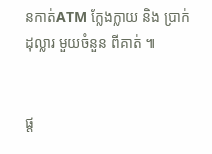នកាត់ATM ក្លែងក្លាយ និង ប្រាក់ដុល្លារ មួយចំនួន ពីគាត់ ៕


ផ្ត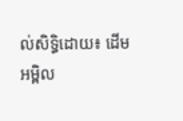ល់សិទ្ធិដោយ៖ ដើមអម្ពិល